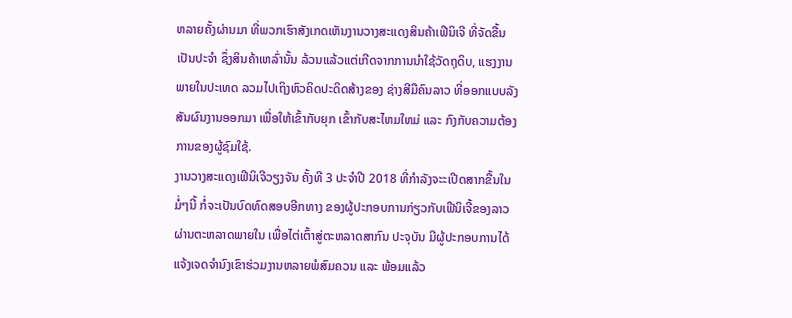ຫລາຍຄັ້ງຜ່ານມາ ທີ່ພວກເຮົາສັງເກດເຫັນງານວາງສະແດງສິນຄ້າເຟີນິເຈີ ທີ່ຈັດຂື້ນເປັນປະຈຳ ຊຶ່ງສິນຄ້າເຫລົ່ານັ້ນ ລ້ວນແລ້ວແຕ່ເກີດຈາກການນຳໃຊ້ວັດຖຸດິບ, ແຮງງານພາຍໃນປະເທດ ລວມໄປເຖິງຫົວຄິດປະດິດສ້າງຂອງ ຊ່າງສີມືຄົນລາວ ທີ່ອອກແບບລັງສັນຜົນງານອອກມາ ເພື່ອໃຫ້ເຂົ້າກັບຍຸກ ເຂົ້າກັບສະໄຫມໃຫມ່ ແລະ ກົງກັບຄວາມຕ້ອງການຂອງຜູ້ຊົມໃຊ້.
ງານວາງສະແດງເຟີນິເຈີວຽງຈັນ ຄັ້ງທີ 3 ປະຈຳປີ 2018 ທີ່ກຳລັງຈະະເປີດສາກຂື້ນໃນມໍ່ໆນີ້ ກໍ່ຈະເປັນບົດທົດສອບອີກທາງ ຂອງຜູ້ປະກອບການກ່ຽວກັບເຟີນິເຈີ້ຂອງລາວ ຜ່ານຕະຫລາດພາຍໃນ ເພື່ອໄຕ່ເຕົ້າສູ່ຕະຫລາດສາກົນ ປະຈຸບັນ ມີຜູ້ປະກອບການໄດ້ແຈ້ງເຈດຈຳນົງເຂົາຮ່ວມງານຫລາຍພໍສົມຄວນ ແລະ ພ້ອມແລ້ວ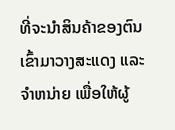ທີ່ຈະນຳສິນຄ້າຂອງຕົນ ເຂົ້າມາວາງສະແດງ ແລະ ຈຳຫນ່າຍ ເພື່ອໃຫ້ຜູ້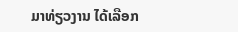ມາທ່ຽວງານ ໄດ້ເລືອກ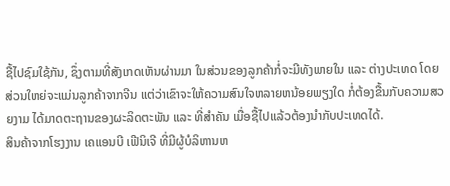ຊື້ໄປຊົມໃຊ້ກັນ, ຊຶ່ງຕາມທີ່ສັງເກດເຫັນຜ່ານມາ ໃນສ່ວນຂອງລູກຄ້າກໍ່ຈະມີທັງພາຍໃນ ແລະ ຕ່າງປະເທດ ໂດຍສ່ວນໃຫຍ່ຈະແມ່ນລູກຄ້າຈາກຈີນ ແຕ່ວ່າເຂົາຈະໃຫ້ຄວາມສົນໃຈຫລາຍຫນ້ອຍພຽງໃດ ກໍ່ຕ້ອງຂື້ນກັບຄວາມສວຍງາມ ໄດ້ມາດຕະຖານຂອງຜະລິດຕະພັນ ແລະ ທີ່ສຳຄັນ ເມື່ອຊື້ໄປແລ້ວຕ້ອງນຳກັບປະເທດໄດ້.
ສິນຄ້າຈາກໂຮງງານ ເຄແອນບີ ເຟີນິເຈີ ທີ່ມີຜູ້ບໍລິຫານຫ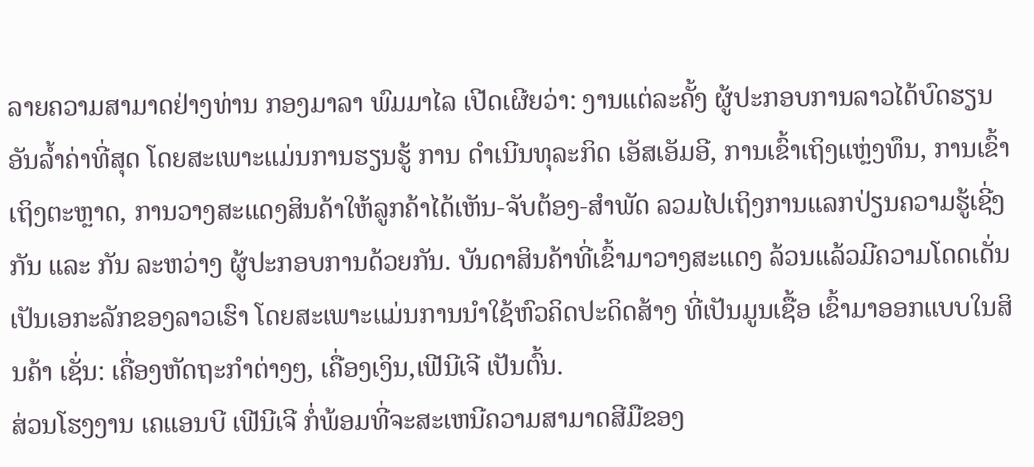ລາຍຄວາມສາມາດຢ່າງທ່ານ ກອງມາລາ ພົມມາໄລ ເປີດເຜີຍວ່າ: ງານແຕ່ລະຄັ້ງ ຜູ້ປະກອບການລາວໄດ້ບົດຮຽນອັນລໍ້າຄ່າທີ່ສຸດ ໂດຍສະເພາະແມ່ນການຮຽນຮູ້ ການ ດຳເນີນທຸລະກິດ ເອັສເອັມອີ, ການເຂົ້າເຖິງແຫຼ່ງທຶນ, ການເຂົ້າເຖິງຕະຫຼາດ, ການວາງສະແດງສິນຄ້າໃຫ້ລູກຄ້າໄດ້ເຫັນ-ຈັບຕ້ອງ-ສໍາພັດ ລວມໄປເຖິງການແລກປ່ຽນຄວາມຮູ້ເຊີ່ງກັນ ແລະ ກັນ ລະຫວ່າງ ຜູ້ປະກອບການດ້ວຍກັນ. ບັນດາສິນຄ້າທີ່ເຂົ້າມາວາງສະແດງ ລ້ວນແລ້ວມີຄວາມໂດດເດັ່ນ ເປັນເອກະລັກຂອງລາວເຮົາ ໂດຍສະເພາະແມ່ນການນໍາໃຊ້ຫົວຄິດປະດິດສ້າງ ທີ່ເປັນມູນເຊື້ອ ເຂົ້າມາອອກແບບໃນສິນຄ້າ ເຊັ່ນ: ເຄື່ອງຫັດຖະກໍາຕ່າງໆ, ເຄື່ອງເງິນ,ເຟີນີເຈີ ເປັນຕົ້ນ.
ສ່ວນໂຮງງານ ເຄແອນບີ ເຟີນີເຈີ ກໍ່ພ້ອມທີ່ຈະສະເຫນີຄວາມສາມາດສີມືຂອງ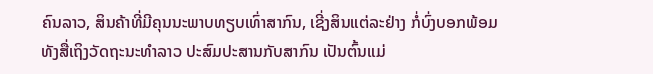ຄົນລາວ, ສິນຄ້າທີ່ມີຄຸນນະພາບທຽບເທົ່າສາກົນ, ເຊີ່ງສິນແຕ່ລະຢ່າງ ກໍ່ບົ່ງບອກພ້ອມທັງສື່ເຖິງວັດຖະນະທຳລາວ ປະສົມປະສານກັບສາກົນ ເປັນຕົ້ນແມ່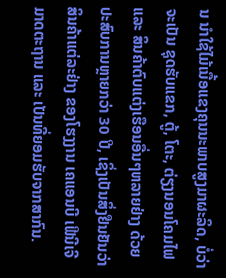ນ ນໍາໃຊ້ໄມ້ເນື້ອແຂງຄຸນນະພາບສູງມາຜະລິດ, ບໍ່ວ່າຈະເປັນ ຊຸດຮັບແຂກ, ຕູ້, ໂຕະ, ຕ່ຽງນອນໂຄມໄຟ ແລະ ສິນຄ້າຕົບແຕ່ງເຮືອນອື່ນໆຫລາຍຢ່າງ ດ້ວຍປະສົບການຫຼາຍກວ່າ 30 ປີ, ເຊິ່ງເປັນສິ່ງຢືນຢັນວ່າ ສິນຄ້າແຕ່ລະຢ່າງ ຂອງໂຮງງານ ເຄແອນບີ ເຟີນີເຈີ ມາດຕະຖານ ແລະ ເປັນທີ່ຍອມຮັບຈາກສາກົນ.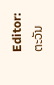Editor: ຕະວັນ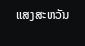ແສງສະຫວັນ